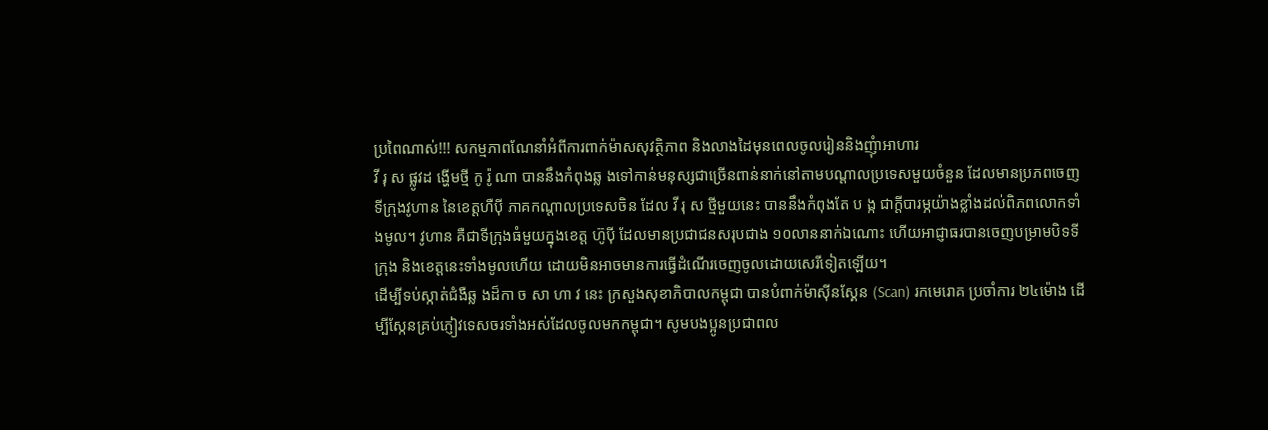ប្រពៃណាស់!!! សកម្មភាពណែនាំអំពីការពាក់ម៉ាសសុវត្ថិភាព និងលាងដៃមុនពេលចូលរៀននិងញុំាអាហារ
វី រុ ស ផ្លូវដ ង្ហើមថ្មី កូ រ៉ូ ណា បាននឹងកំពុងឆ្ល ងទៅកាន់មនុស្សជាច្រើនពាន់នាក់នៅតាមបណ្តាលប្រទេសមួយចំនួន ដែលមានប្រភពចេញទីក្រុងវូហាន នៃខេត្តហឺប៉ី ភាគកណ្តាលប្រទេសចិន ដែល វី រុ ស ថ្មីមួយនេះ បាននឹងកំពុងតែ ប ង្ក ជាក្តីបារម្ភយ៉ាងខ្លាំងដល់ពិភពលោកទាំងមូល។ វូហាន គឺជាទីក្រុងធំមួយក្នុងខេត្ត ហ៊ូប៉ី ដែលមានប្រជាជនសរុបជាង ១០លាននាក់ឯណោះ ហើយអាជ្ញាធរបានចេញបម្រាមបិទទីក្រុង និងខេត្តនេះទាំងមូលហើយ ដោយមិនអាចមានការធ្វើដំណើរចេញចូលដោយសេរីទៀតឡើយ។
ដើម្បីទប់ស្កាត់ជំងឺឆ្ល ងដ៏កា ច សា ហា វ នេះ ក្រសួងសុខាភិបាលកម្ពុជា បានបំពាក់ម៉ាស៊ីនស្គែន (Scan) រកមេរោគ ប្រចាំការ ២៤ម៉ោង ដើម្បីស្កែនគ្រប់ភ្ញៀវទេសចរទាំងអស់ដែលចូលមកកម្ពុជា។ សូមបងប្អូនប្រជាពល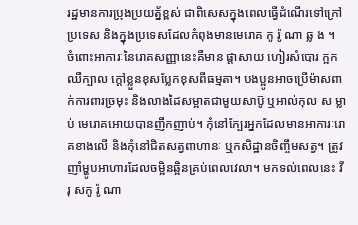រដ្ឋមានការប្រុងប្រយត្ន័ខ្ពស់ ជាពិសេសក្នុងពេលធ្វើដំណើរទៅក្រៅប្រទេស និងក្នុងប្រទេសដែលកំពុងមានមេរោគ កូ រ៉ូ ណា ឆ្ល ង ។
ចំពោះអាការៈនៃរោគសញ្ញានេះគឺមាន ផ្តាសាយ ហៀរសំបោរ ក្អក ឈឺក្បាល ក្តៅខ្លួនខុសប្លែកខុសពីធម្មតា។ បងប្អូនអាចប្រើម៉ាសពាក់ការពារច្រមុះ និងលាងដៃសម្អាតជាមួយសាប៊ូ ឬអាល់កុល ស ម្លា ប់ មេរោគអោយបានញឹកញាប់។ កុំនៅក្បែរអ្នកដែលមានអាការៈរោគខាងលើ និងកុំនៅជិតសត្វពាហានៈ ឬកសិដ្ឋានចិញ្ចឹមសត្វ។ ត្រូវញាំម្ហូបអាហារដែលចម្អិនឆ្អិនគ្រប់ពេលវេលា។ មកទល់ពេលនេះ វី រុ សកូ រ៉ូ ណា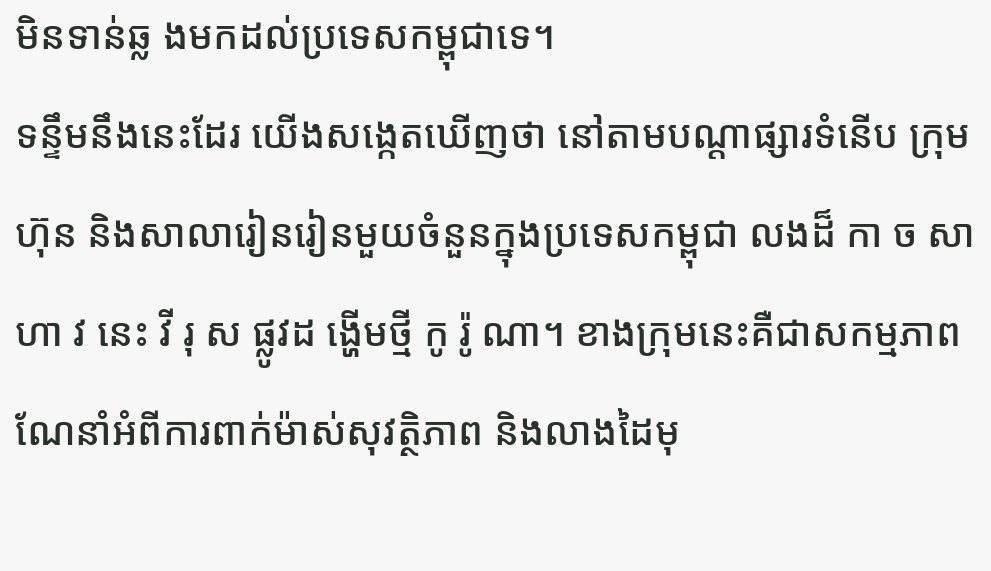មិនទាន់ឆ្ល ងមកដល់ប្រទេសកម្ពុជាទេ។
ទន្ទឹមនឹងនេះដែរ យេីងសង្កេតឃើញថា នៅតាមបណ្តាផ្សារទំនើប ក្រុមហ៊ុន និងសាលារៀនរៀនមួយចំនួនក្នុងប្រទេសកម្ពុជា លងដ៏ កា ច សា ហា វ នេះ វី រុ ស ផ្លូវដ ង្ហើមថ្មី កូ រ៉ូ ណា។ ខាងក្រុមនេះគឺជាសកម្មភាពណែនាំអំពីការពាក់ម៉ាស់សុវត្ថិភាព និងលាងដៃមុ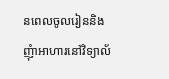នពេលចូលរៀននិងញុំាអាហារនៅវិទ្យាល័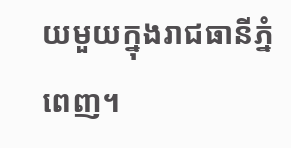យមួយក្នុងរាជធានីភ្នំពេញ។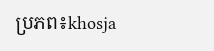ប្រភព៖khosja